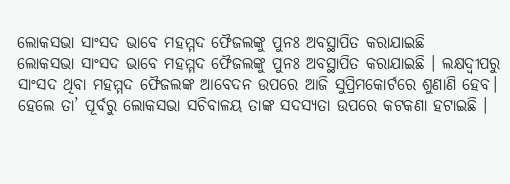ଲୋକସଭା ସାଂସଦ ଭାବେ ମହମ୍ମଦ ଫୈଜଲଙ୍କୁ ପୁନଃ ଅବସ୍ଥାପିତ କରାଯାଇଛି
ଲୋକସଭା ସାଂସଦ ଭାବେ ମହମ୍ମଦ ଫୈଜଲଙ୍କୁ ପୁନଃ ଅବସ୍ଥାପିତ କରାଯାଇଛି । ଲକ୍ଷଦ୍ବୀପରୁ ସାଂସଦ ଥିବା ମହମ୍ମଦ ଫୈଜଲଙ୍କ ଆବେଦନ ଉପରେ ଆଜି ସୁପ୍ରିମକୋର୍ଟରେ ଶୁଣାଣି ହେବ। ହେଲେ ତା’ ପୂର୍ବରୁ ଲୋକସଭା ସଚିବାଳୟ ତାଙ୍କ ସଦସ୍ୟତା ଉପରେ କଟକଣା ହଟାଇଛି ।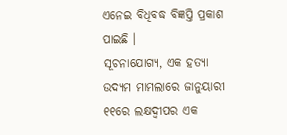ଏନେଇ ବିଧିବଦ୍ଧ ବିଜ୍ଞପ୍ତି ପ୍ରକାଶ ପାଇଛି ।
ସୂଚନାଯୋଗ୍ୟ, ଏକ ହତ୍ୟା ଉଦ୍ୟମ ମାମଲାରେ ଜାନୁୟାରୀ ୧୧ରେ ଲକ୍ଷଦ୍ବୀପର ଏକ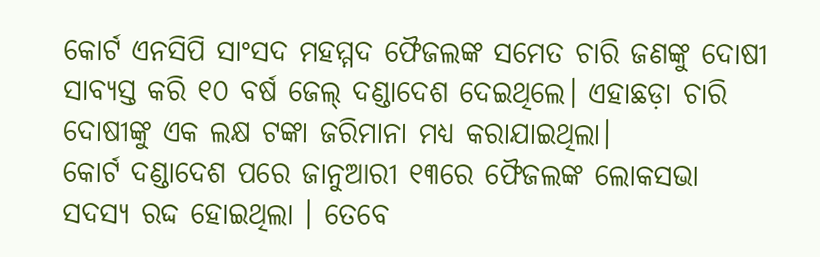କୋର୍ଟ ଏନସିପି ସାଂସଦ ମହମ୍ମଦ ଫୈଜଲଙ୍କ ସମେତ ଚାରି ଜଣଙ୍କୁ ଦୋଷୀ ସାବ୍ୟସ୍ତ କରି ୧୦ ବର୍ଷ ଜେଲ୍ ଦଣ୍ଡାଦେଶ ଦେଇଥିଲେ। ଏହାଛଡ଼ା ଚାରି ଦୋଷୀଙ୍କୁ ଏକ ଲକ୍ଷ ଟଙ୍କା ଜରିମାନା ମଧ୍ୟ କରାଯାଇଥିଲା।
କୋର୍ଟ ଦଣ୍ଡାଦେଶ ପରେ ଜାନୁଆରୀ ୧୩ରେ ଫୈଜଲଙ୍କ ଲୋକସଭା ସଦସ୍ୟ ରଦ୍ଦ ହୋଇଥିଲା । ତେବେ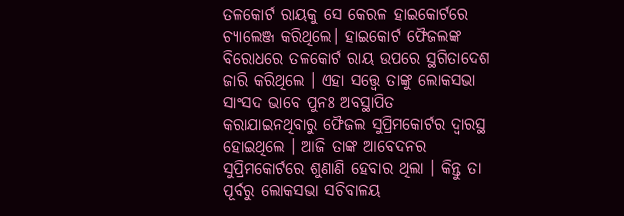ତଳକୋର୍ଟ ରାୟକୁ ସେ କେରଳ ହାଇକୋର୍ଟରେ ଚ୍ୟାଲେଞ୍ଜ କରିଥିଲେ। ହାଇକୋର୍ଟ ଫୈଜଲଙ୍କ ବିରୋଧରେ ତଳକୋର୍ଟ ରାୟ ଉପରେ ସ୍ଥଗିତାଦେଶ ଜାରି କରିଥିଲେ । ଏହା ସତ୍ତ୍ବେ ତାଙ୍କୁ ଲୋକସଭା ସାଂସଦ ଭାବେ ପୁନଃ ଅବସ୍ଥାପିତ କରାଯାଇନଥିବାରୁ ଫୈଜଲ ସୁପ୍ରିମକୋର୍ଟର ଦ୍ବାରସ୍ଥ ହୋଇଥିଲେ । ଆଜି ତାଙ୍କ ଆବେଦନର ସୁପ୍ରିମକୋର୍ଟରେ ଶୁଣାଣି ହେବାର ଥିଲା । କିନ୍ତୁ ତା ପୂର୍ବରୁ ଲୋକସଭା ସଚିବାଳୟ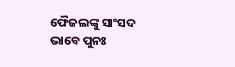ଫୈଜଲଙ୍କୁ ସାଂସଦ ଭାବେ ପୁନଃ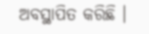ଅବସ୍ଥାପିତ କରିଛି ।